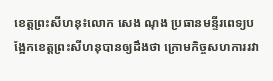ខេត្តព្រះសីហនុ៖លោក សេង ណុង ប្រធានមន្ទីរពេទ្យបង្អែកខេត្តព្រះសីហនុបានឲ្យដឹងថា ក្រោមកិច្ចសហការរវា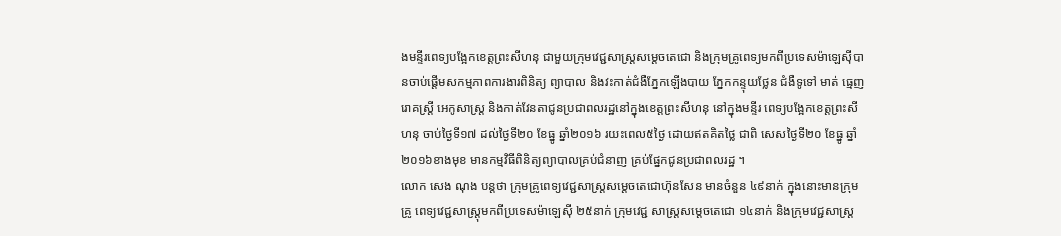ងមន្ទីរពេទ្យបង្អែកខេត្តព្រះសីហនុ ជាមួយក្រុមវេជ្ជសាស្រ្តសម្តេចតេជោ និងក្រុមគ្រូពេទ្យមកពីប្រទេសម៉ាឡេសុីបានចាប់ផ្តើមសកម្មភាពការងារពិនិត្យ ព្យាបាល និងវះកាត់ជំងឺភ្នែកឡើងបាយ ភ្នែកកន្ទុយថ្លែន ជំងឺទូទៅ មាត់ ធ្មេញ រោគស្ត្រី អេកូសាស្ត្រ និងកាត់វែនតាជូនប្រជាពលរដ្ឋនៅក្នុងខេត្តព្រះសីហនុ នៅក្នុងមន្ទីរ ពេទ្យបង្អែកខេត្តព្រះសីហនុ ចាប់ថ្ងៃទី១៧ ដល់ថ្ងៃទី២០ ខែធ្នូ ឆ្នាំ២០១៦ រយះពេល៥ថ្ងៃ ដោយឥតគិតថ្លៃ ជាពិ សេសថ្ងៃទី២០ ខែធ្នូ ឆ្នាំ២០១៦ខាងមុខ មានកម្មវិធីពិនិត្យព្យាបាលគ្រប់ជំនាញ គ្រប់ផ្នែកជូនប្រជាពលរដ្ឋ ។
លោក សេង ណុង បន្តថា ក្រុមគ្រូពេទ្យវេជ្ជសាស្ត្រសម្តេចតេជោហ៊ុនសែន មានចំនួន ៤៩នាក់ ក្នុងនោះមានក្រុមគ្រូ ពេទ្យវេជ្ជសាស្ត្រុមកពីប្រទេសម៉ាឡេស៊ី ២៥នាក់ ក្រុមវេជ្ជ សាស្ត្រសម្តេចតេជោ ១៤នាក់ និងក្រុមវេជ្ជសាស្ត្រ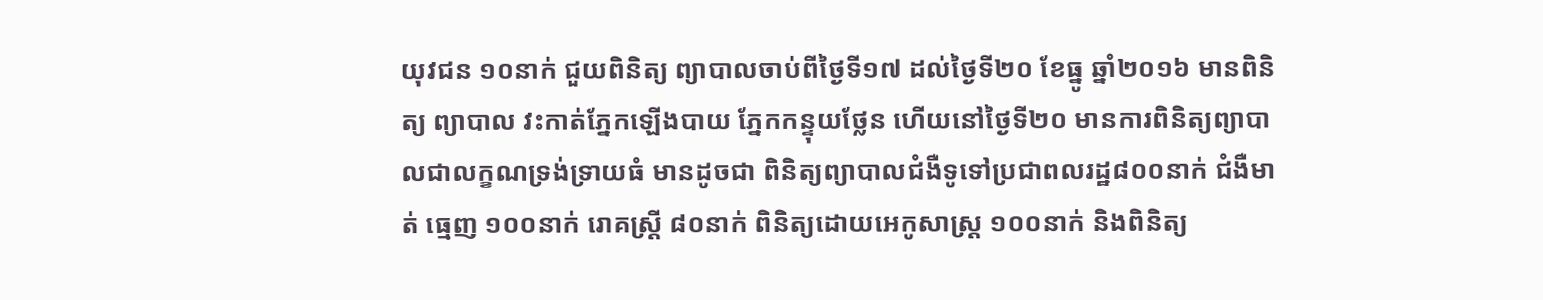យុវជន ១០នាក់ ជួយពិនិត្យ ព្យាបាលចាប់ពីថ្ងៃទី១៧ ដល់ថ្ងៃទី២០ ខែធ្នូ ឆ្នាំ២០១៦ មានពិនិត្យ ព្យាបាល វះកាត់ភ្នែកឡើងបាយ ភ្នែកកន្ទុយថ្លែន ហើយនៅថ្ងៃទី២០ មានការពិនិត្យព្យាបាលជាលក្ខណទ្រង់ទ្រាយធំ មានដូចជា ពិនិត្យព្យាបាលជំងឺទូទៅប្រជាពលរដ្ឋ៨០០នាក់ ជំងឺមាត់ ធ្មេញ ១០០នាក់ រោគស្ត្រី ៨០នាក់ ពិនិត្យដោយអេកូសាស្ត្រ ១០០នាក់ និងពិនិត្យ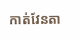កាត់វែនតា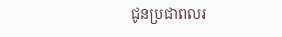ជូនប្រជាពលរ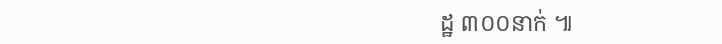ដ្ឋ ៣០០នាក់ ៕